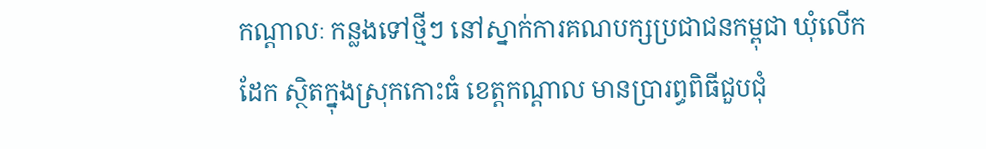កណ្តាលៈ កន្លងទៅថ្មីៗ នៅស្នាក់ការគណបក្សប្រជាជនកម្ពុជា ឃុំលើកដែក ស្ថិតក្នុងស្រុកកោះធំ ខេត្តកណ្តាល មានប្រារព្ធពិធីជួបជុំ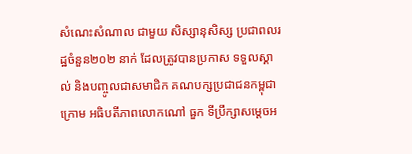សំណេះសំណាល ជាមួយ សិស្សានុសិស្ស ប្រជាពលរដ្ឋចំនួន២០២ នាក់ ដែលត្រូវបានប្រកាស ទទួលស្គាល់ និងបញ្ចូលជាសមាជិក គណបក្សប្រជាជនកម្ពុជា ក្រោម អធិបតីភាពលោកណៅ ធួក ទីប្រឹក្សាសម្តេចអ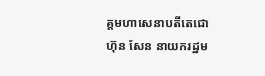គ្គមហាសេនាបតីតេជោ ហ៊ុន សែន នាយករដ្ឋម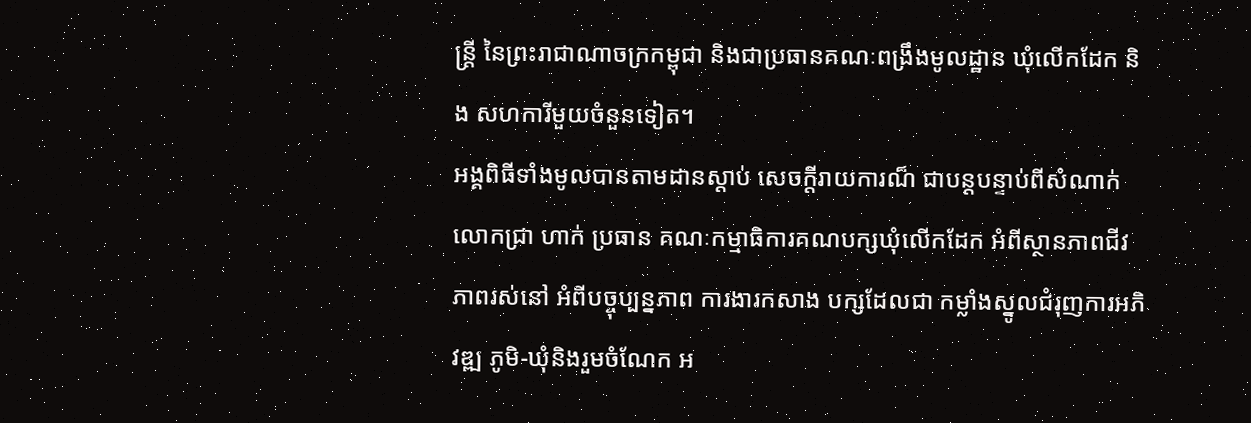ន្រ្តី នៃព្រះរាជាណាចក្រកម្ពុជា និងជាប្រធានគណៈពង្រឹងមូលដ្ឋាន ឃុំលើកដែក និង សហការីមួយចំនួនទៀត។
អង្គពិធីទាំងមូលបានតាមដានស្តាប់ សេចក្តីរាយការណ៏ ជាបន្តបន្ទាប់ពីសំណាក់លោកជ្រា ហាក់ ប្រធាន គណៈកម្មាធិការគណបក្សឃុំលើកដែក អំពីស្ថានភាពជីវភាពរស់នៅ អំពីបច្ចុប្បន្នភាព ការងារកសាង បក្សដែលជា កម្លាំងស្នូលជំរុញការអភិវឌ្ឍ ភូមិ-ឃុំនិងរួមចំណែក អ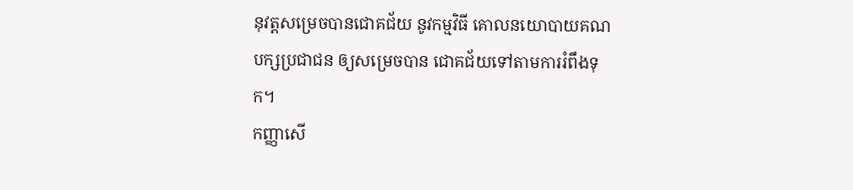នុវត្តសម្រេចបានជោគជ័យ នូវកម្មវិធី គោលនយោបាយគណបក្សប្រជាជន ឲ្យសម្រេចបាន ជោគជ័យទៅតាមការរំពឹងទុក។
កញ្ញាសើ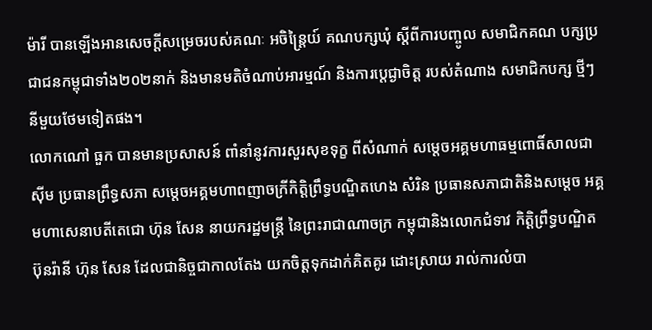ម៉ារី បានឡើងអានសេចក្តីសម្រេចរបស់គណៈ អចិន្រៃ្តយ៍ គណបក្សឃុំ ស្តីពីការបញ្ចូល សមាជិកគណ បក្សប្រជាជនកម្ពុជាទាំង២០២នាក់ និងមានមតិចំណាប់អារម្មណ៍ និងការប្តេជ្ងាចិត្ត របស់តំណាង សមាជិកបក្ស ថ្មីៗនីមួយថែមទៀតផង។
លោកណៅ ធួក បានមានប្រសាសន៍ ពាំនាំនូវការសួរសុខទុក្ខ ពីសំណាក់ សម្តេចអគ្គមហាធម្មពោធិ៍សាលជា ស៊ីម ប្រធានព្រឹទ្ធសភា សម្តេចអគ្គមហាពញាចក្រីកិត្តិព្រឹទ្ធបណ្ឌិតហេង សំរិន ប្រធានសភាជាតិនិងសមេ្តច អគ្គមហាសេនាបតីតេជោ ហ៊ុន សែន នាយករដ្ឋមន្រ្តី នៃព្រះរាជាណាចក្រ កម្ពុជានិងលោកជំទាវ កិត្តិព្រឹទ្ធបណ្ឌិតប៊ុនរ៉ានី ហ៊ុន សែន ដែលជានិច្ចជាកាលតែង យកចិត្តទុកដាក់គិតគូរ ដោះស្រាយ រាល់ការលំបា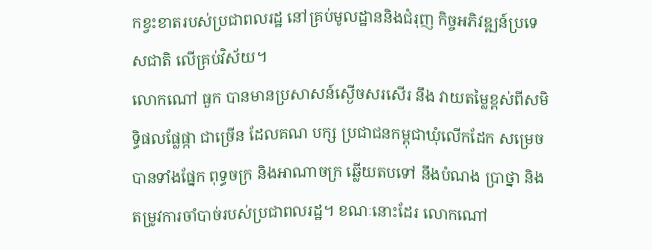កខ្វះខាតរបស់ប្រជាពលរដ្ឋ នៅគ្រប់មូលដ្ឋាននិងជំរុញ កិច្ចអភិវឌ្ឍន៍ប្រទេសជាតិ លើគ្រប់វិស័យ។
លោកណៅ ធួក បានមានប្រសាសន៍ស្ងើចសរសើរ នឹង វាយតម្លៃខ្ពស់ពីសមិទ្ធិផលផ្លែផ្កា ជាច្រើន ដែលគណ បក្ស ប្រជាជនកម្ពុជាឃុំលើកដែក សម្រេចបានទាំងផ្នែក ពុទ្ធចក្រ និងអាណាចក្រ ឆ្លើយតបទៅ នឹងបំណង ប្រាថ្នា និងតម្រូវការចាំបាច់របស់ប្រជាពលរដ្ឋ។ ខណៈនោះដែរ លោកណៅ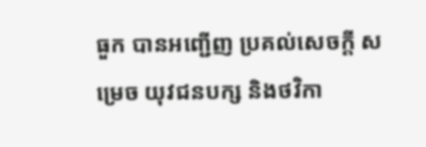ធួក បានអញ្ជើញ ប្រគល់សេចក្តី សម្រេច យុវជនបក្ស និងថវិកា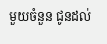មួយចំនួន ជូនដល់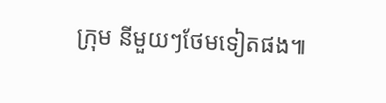ក្រុម នីមួយៗថែមទៀតផង៕